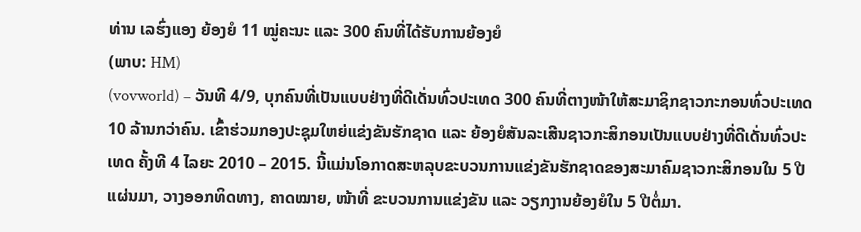ທ່ານ ເລຮົ່ງແອງ ຍ້ອງຍໍ 11 ໝູ່ຄະນະ ແລະ 300 ຄົນທີ່ໄດ້ຮັບການຍ້ອງຍໍ
(ພາບ: HM)
(vovworld) – ວັນທີ 4/9, ບຸກຄົນທີ່ເປັນແບບຢ່າງທີ່ດີເດັ່ນທົ່ວປະເທດ 300 ຄົນທີ່ຕາງໜ້າໃຫ້ສະມາຊິກຊາວກະກອນທົ່ວປະເທດ 10 ລ້ານກວ່າຄົນ. ເຂົ້າຮ່ວມກອງປະຊຸມໃຫຍ່ແຂ່ງຂັນຮັກຊາດ ແລະ ຍ້ອງຍໍສັນລະເສີນຊາວກະສິກອນເປັນແບບຢ່າງທີ່ດີເດັ່ນທົ່ວປະເທດ ຄັ້ງທີ 4 ໄລຍະ 2010 – 2015. ນີ້ແມ່ນໂອກາດສະຫລຸບຂະບວນການແຂ່ງຂັນຮັກຊາດຂອງສະມາຄົມຊາວກະສິກອນໃນ 5 ປີແຜ່ນມາ, ວາງອອກທິດທາງ, ຄາດໝາຍ, ໜ້າທີ່ ຂະບວນການແຂ່ງຂັນ ແລະ ວຽກງານຍ້ອງຍໍໃນ 5 ປີຕໍ່ມາ.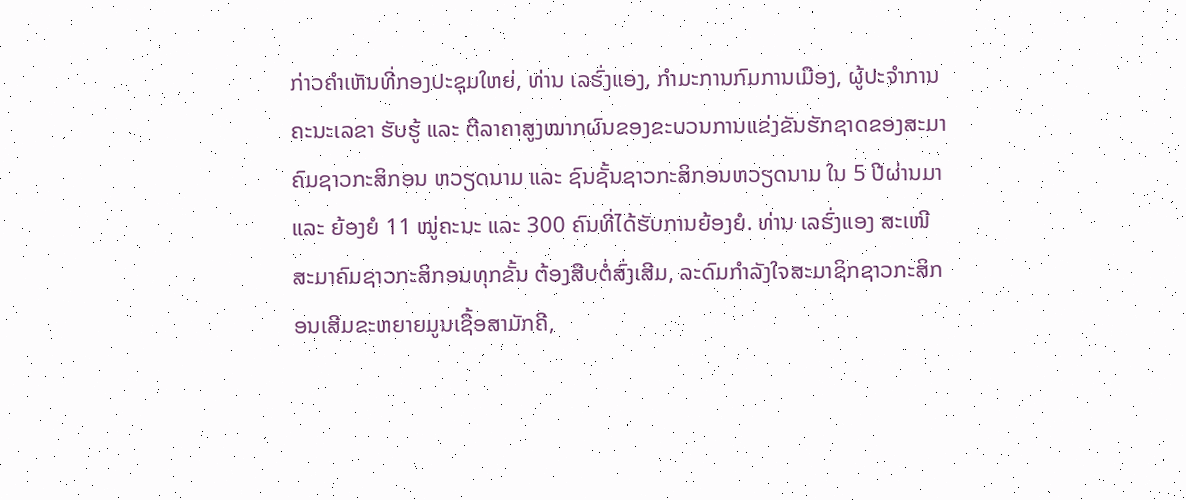ກ່າວຄຳເຫັນທີ່ກອງປະຊຸມໃຫຍ່, ທ່ານ ເລຮົ່ງແອງ, ກຳມະການກົມການເມືອງ, ຜູ້ປະຈຳການຄະນະເລຂາ ຮັບຮູ້ ແລະ ຕີລາຄາສູງໝາກຜົນຂອງຂະບວນການແຂ່ງຂັນຮັກຊາດຂອງສະມາຄົມຊາວກະສິກອນ ຫວຽດນາມ ແລະ ຊົນຊັ້ນຊາວກະສິກອນຫວຽດນາມ ໃນ 5 ປີຜ່ານມາ ແລະ ຍ້ອງຍໍ 11 ໝູ່ຄະນະ ແລະ 300 ຄົນທີ່ໄດ້ຮັບການຍ້ອງຍໍ. ທ່ານ ເລຮົ່ງແອງ ສະເໜີສະມາຄົມຊາວກະສິກອນທຸກຂັ້ນ ຕ້ອງສືບຕໍ່ສົ່ງເສີມ, ລະດົມກຳລັງໃຈສະມາຊິກຊາວກະສິກອນເສີມຂະຫຍາຍມູນເຊື້ອສາມັກຄີ,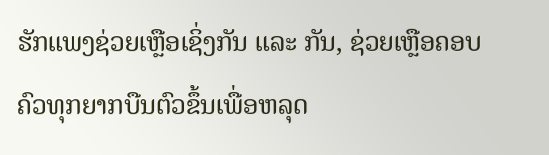ຮັກແພງຊ່ວຍເຫຼືອເຊິ່ງກັນ ແລະ ກັນ, ຊ່ວຍເຫຼືອຄອບຄົວທຸກຍາກບືນຕົວຂຶ້ນເພື່ອຫລຸດ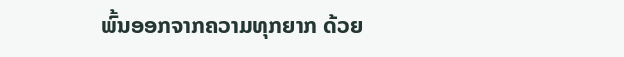ພົ້ນອອກຈາກຄວາມທຸກຍາກ ດ້ວຍ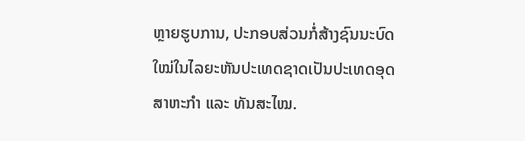ຫຼາຍຮູບການ, ປະກອບສ່ວນກໍ່ສ້າງຊົນນະບົດໃໝ່ໃນໄລຍະຫັນປະເທດຊາດເປັນປະເທດອຸດສາຫະກຳ ແລະ ທັນສະໄໝ.